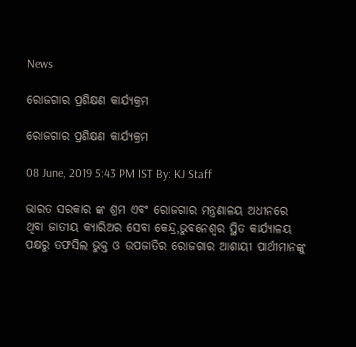News

ରୋଜଗାର ପ୍ରଶିକ୍ଷଣ କାର୍ଯ୍ୟକ୍ରମ

ରୋଜଗାର ପ୍ରଶିକ୍ଷଣ କାର୍ଯ୍ୟକ୍ରମ

08 June, 2019 5:43 PM IST By: KJ Staff

ଭାରତ ସରକାର ଙ୍କ ଶ୍ରମ ଏବଂ ରୋଜଗାର ମନ୍ତ୍ରଣାଳୟ ଅଧୀନରେ ଥିବା ଜାତୀୟ କ୍ୟାରିଅର ସେବା କେନ୍ଦ୍ର,ଭୁବନେଶ୍ୱର ସ୍ଥିତ କାର୍ଯ୍ୟାଳୟ ପକ୍ଷରୁ ତଫସିଲ ଭୁକ୍ତ ଓ ଉପଜାତିର ରୋଜଗାର ଆଶାୟୀ ପାର୍ଥୀମାନଙ୍କୁ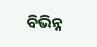ବିଭିନ୍ନ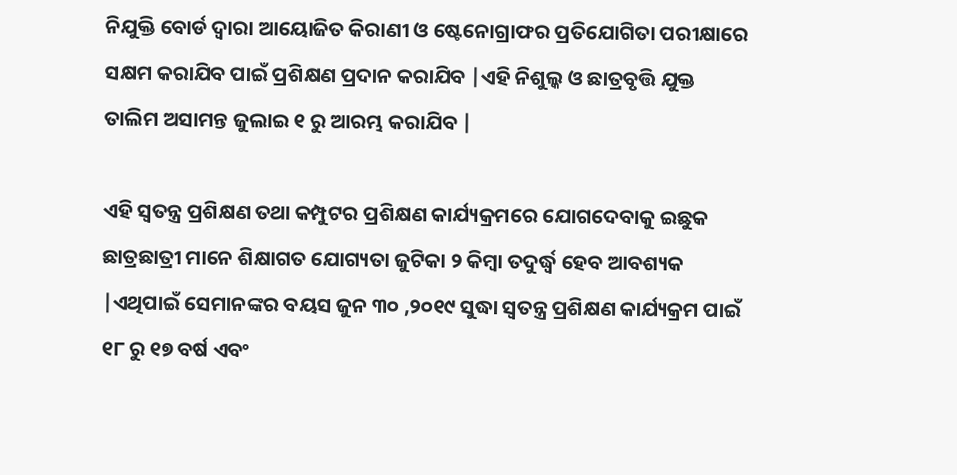ନିଯୁକ୍ତି ବୋର୍ଡ ଦ୍ୱାରା ଆୟୋଜିତ କିରାଣୀ ଓ ଷ୍ଟେନୋଗ୍ରାଫର ପ୍ରତିଯୋଗିତା ପରୀକ୍ଷାରେ ସକ୍ଷମ କରାଯିବ ପାଇଁ ପ୍ରଶିକ୍ଷଣ ପ୍ରଦାନ କରାଯିବ |ଏହି ନିଶୁଲ୍କ ଓ ଛାତ୍ରବୃତ୍ତି ଯୁକ୍ତ ତାଲିମ ଅସାମନ୍ତ ଜୁଲାଇ ୧ ରୁ ଆରମ୍ଭ କରାଯିବ |

ଏହି ସ୍ୱତନ୍ତ୍ର ପ୍ରଶିକ୍ଷଣ ତଥା କମ୍ପୁଟର ପ୍ରଶିକ୍ଷଣ କାର୍ଯ୍ୟକ୍ରମରେ ଯୋଗଦେବାକୁ ଇଛୁକ ଛାତ୍ରଛାତ୍ରୀ ମାନେ ଶିକ୍ଷାଗତ ଯୋଗ୍ୟତା ଜୁଟିକା ୨ କିମ୍ବା ତଦୁର୍ଦ୍ଧ୍ବ ହେବ ଆବଶ୍ୟକ |ଏଥିପାଇଁ ସେମାନଙ୍କର ବୟସ ଜୁନ ୩୦ ,୨୦୧୯ ସୁଦ୍ଧା ସ୍ୱତନ୍ତ୍ର ପ୍ରଶିକ୍ଷଣ କାର୍ଯ୍ୟକ୍ରମ ପାଇଁ ୧୮ ରୁ ୧୭ ବର୍ଷ ଏବଂ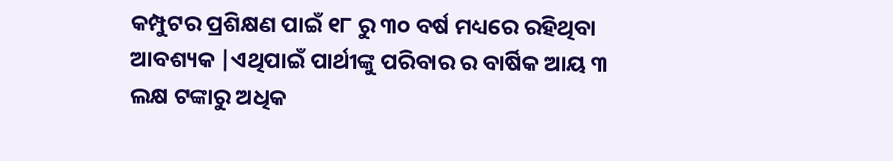କମ୍ପୁଟର ପ୍ରଶିକ୍ଷଣ ପାଇଁ ୧୮ ରୁ ୩୦ ବର୍ଷ ମଧ୍ୟରେ ରହିଥିବା ଆବଶ୍ୟକ |ଏଥିପାଇଁ ପାର୍ଥୀଙ୍କୁ ପରିବାର ର ବାର୍ଷିକ ଆୟ ୩ ଲକ୍ଷ ଟଙ୍କାରୁ ଅଧିକ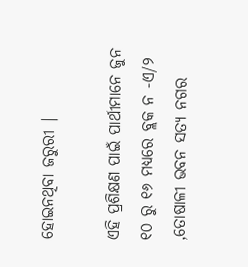ହୋଇନଥିବା ଜରୁରୀ |

ଏହି ପ୍ରଶିକ୍ଷଣ ପାଇଁ ପାର୍ଥୀମାନେ ଜୁନ ୧୦ ରୁ ୧୬ ମଧ୍ୟରେ ବ୍ଲକ ନ -ଏ/୨ ,ତୋଷାଳୀ ଭବନ ସତ୍ୟ ନଗର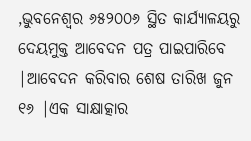,ଭୁବନେଶ୍ୱର ୬୫୨୦୦୬ ସ୍ଥିତ କାର୍ଯ୍ୟାଳୟରୁ ଦେୟମୁକ୍ତ ଆବେଦନ ପତ୍ର ପାଇପାରିବେ |ଆବେଦନ କରିବାର ଶେଷ ତାରିଖ ଜୁନ ୧୬ |ଏକ ସାକ୍ଷାତ୍କାର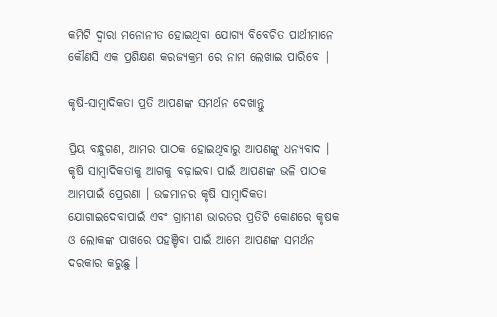କମିଟି ଦ୍ୱାରା ମନୋନୀତ ହୋଇଥିବା ଯୋଗ୍ୟ ବିବେଚିତ ପାର୍ଥୀମାନେ କୌଣସି ଏକ ପ୍ରଶିକ୍ଷଣ କରଜ୍ୟକ୍ରମ ରେ ନାମ ଲେଖାଇ ପାରିବେ |

କୃଷି-ସାମ୍ବାଦିକତା ପ୍ରତି ଆପଣଙ୍କ ସମର୍ଥନ ଦେଖାନ୍ତୁ

ପ୍ରିୟ ବନ୍ଧୁଗଣ, ଆମର ପାଠକ ହୋଇଥିବାରୁ ଆପଣଙ୍କୁ ଧନ୍ୟବାଦ । କୃଷି ସାମ୍ବାଦିକତାକୁ ଆଗକୁ ବଢ଼ାଇବା ପାଇଁ ଆପଣଙ୍କ ଭଳି ପାଠକ ଆମପାଇଁ ପ୍ରେରଣା । ଉଚ୍ଚମାନର କୃଷି ସାମ୍ବାଦିକତା ଯୋଗାଇଦେବାପାଇଁ ଏବଂ ଗ୍ରାମୀଣ ଭାରତର ପ୍ରତିଟି କୋଣରେ କୃଷକ ଓ ଲୋକଙ୍କ ପାଖରେ ପହଞ୍ଚିବା ପାଇଁ ଆମେ ଆପଣଙ୍କ ସମର୍ଥନ ଦରକାର କରୁଛୁ ।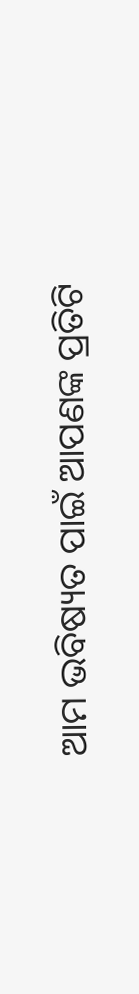ଆମ ଭବିଷ୍ୟତ ପାଇଁ ଆପଣଙ୍କ ପ୍ରତିଟି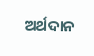ଅର୍ଥଦାନ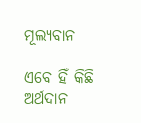ମୂଲ୍ୟବାନ

ଏବେ ହିଁ କିଛି ଅର୍ଥଦାନ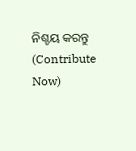ନିଶ୍ଚୟ କରନ୍ତୁ (Contribute Now)